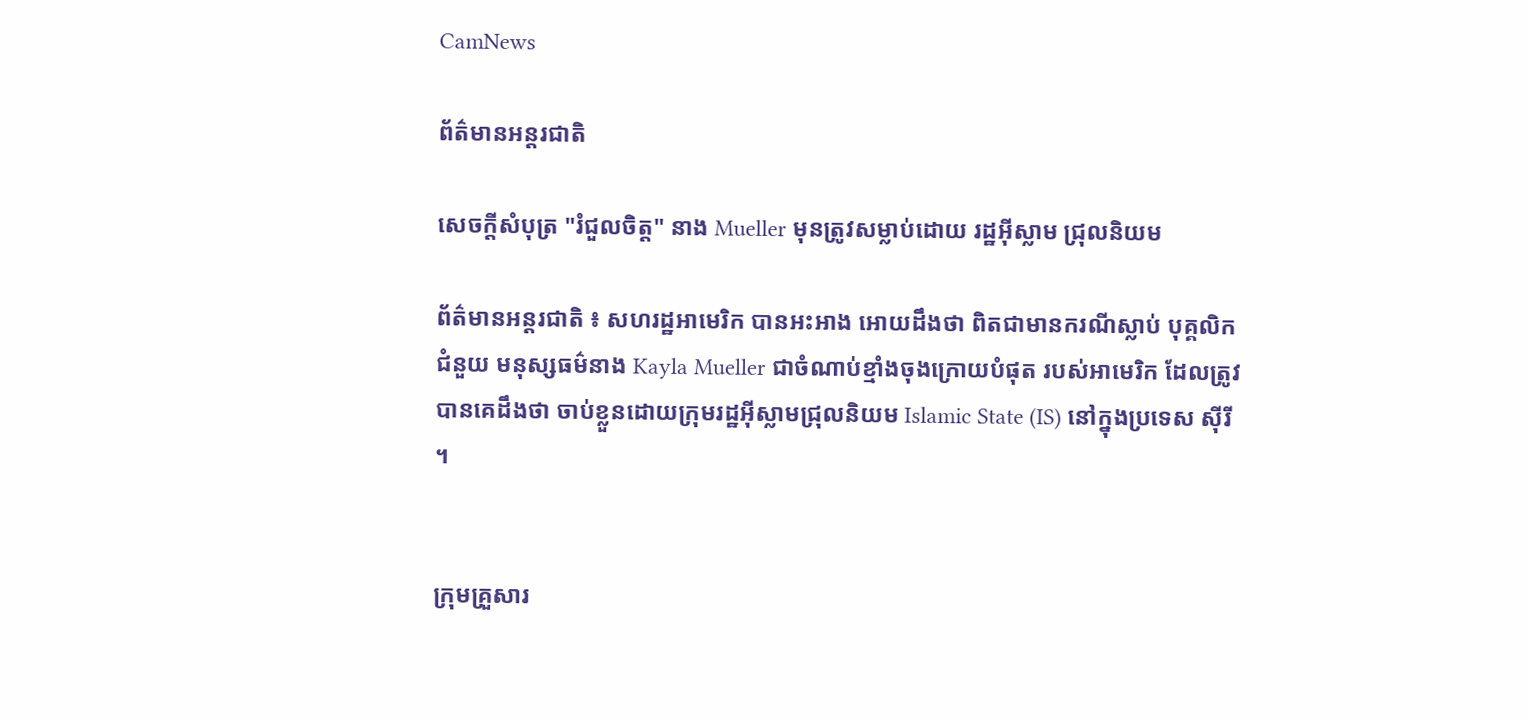CamNews

ព័ត៌មានអន្តរជាតិ

សេចក្តីសំបុត្រ "រំជួលចិត្ត" នាង Mueller មុនត្រូវសម្លាប់ដោយ រដ្ឋអ៊ីស្លាម ជ្រុលនិយម

ព័ត៌មានអន្តរជាតិ ៖ សហរដ្ឋអាមេរិក បានអះអាង អោយដឹងថា ពិតជាមានករណីស្លាប់ បុគ្គលិកជំនួយ មនុស្សធម៌នាង Kayla Mueller ជាចំណាប់ខ្មាំងចុងក្រោយបំផុត របស់អាមេរិក ដែលត្រូវបានគេដឹងថា ចាប់ខ្លួនដោយក្រុមរដ្ឋអ៊ីស្លាមជ្រុលនិយម Islamic State (IS) នៅក្នុងប្រទេស ស៊ីរី ។


ក្រុមគ្រួសារ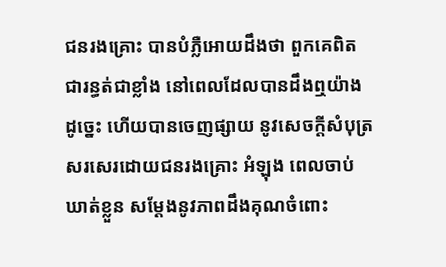ជនរងគ្រោះ បានបំភ្លឺអោយដឹងថា ពួកគេពិតជារន្ធត់ជាខ្លាំង នៅពេលដែលបានដឹងឮយ៉ាង ដូច្នេះ ហើយបានចេញផ្សាយ នូវសេចក្តីសំបុត្រ សរសេរដោយជនរងគ្រោះ អំឡុង ពេលចាប់ឃាត់ខ្លួន សម្តែងនូវភាពដឹងគុណចំពោះ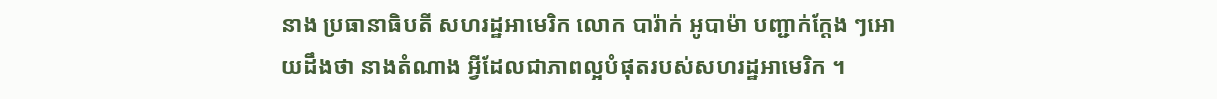នាង ប្រធានាធិបតី សហរដ្ឋអាមេរិក លោក បារ៉ាក់ អូបាម៉ា បញ្ជាក់ក្តែង ៗអោយដឹងថា នាងតំណាង អ្វីដែលជាភាពល្អបំផុតរបស់សហរដ្ឋអាមេរិក ។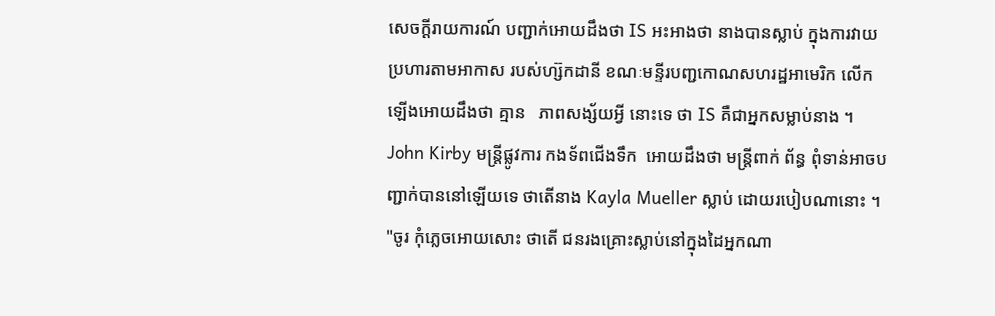សេចក្តីរាយការណ៍ បញ្ជាក់អោយដឹងថា IS អះអាងថា នាងបានស្លាប់ ក្នុងការវាយប្រហារតាមអាកាស របស់ហ្ស៊កដានី ខណៈមន្ទីរបញ្ជកោណសហរដ្ឋអាមេរិក លើកឡើងអោយដឹងថា គ្មាន   ភាពសង្ស័យអ្វី នោះទេ ថា IS គឺជាអ្នកសម្លាប់នាង ។ John Kirby មន្រ្តីផ្លូវការ កងទ័ពជើងទឹក  អោយដឹងថា មន្រ្តីពាក់ ព័ន្ធ ពុំទាន់អាចបញ្ជាក់បាននៅឡើយទេ ថាតើនាង Kayla Mueller ស្លាប់ ដោយរបៀបណានោះ ។ "ចូរ កុំភ្លេចអោយសោះ ថាតើ ជនរងគ្រោះស្លាប់នៅក្នុងដៃអ្នកណា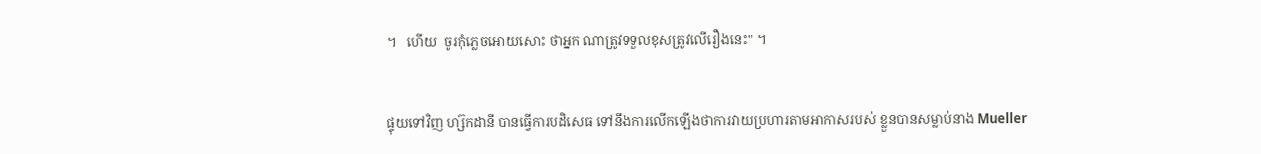។   ហើយ  ចូរកុំភ្លេចអោយសោះ ថាអ្នក ណាត្រូវទទួលខុសត្រូវលើរឿងនេះ" ។


ផ្ទុយទៅវិញ ហ្ស៊កដានី បានធ្វើការបដិសេធ ទៅនឹងការលើកឡើងថាការវាយប្រហារតាមអាកាសរបស់ ខ្លួនបានសម្លាប់នាង Mueller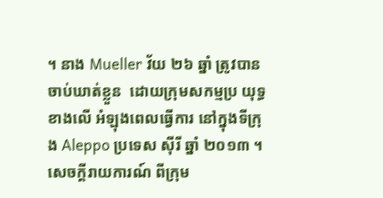។ នាង Mueller វ័យ ២៦ ឆ្នាំ ត្រូវបានចាប់ឃាត់ខ្លួន  ដោយក្រុមសកម្មប្រ យុទ្ធខាងលើ អំឡុងពេលធ្វើការ នៅក្នុងទីក្រុង Aleppo ប្រទេស ស៊ីរី ឆ្នាំ ២០១៣ ។ សេចក្តីរាយការណ៍ ពីក្រុម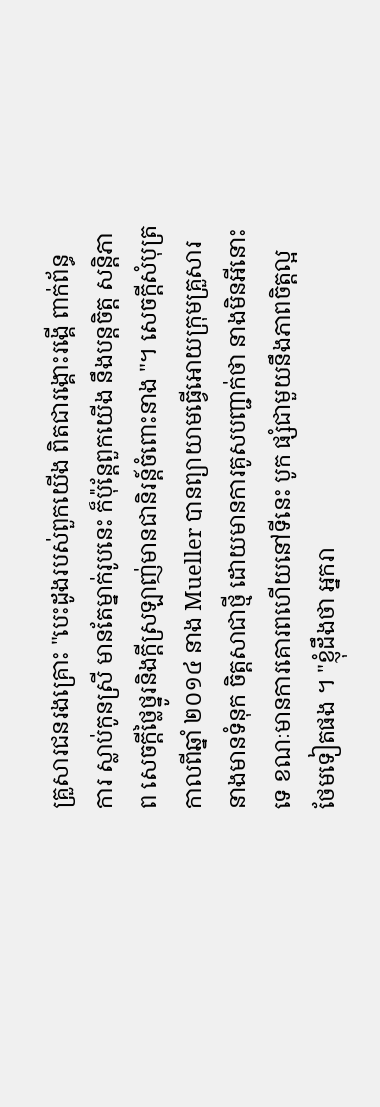គ្រួសារជនរងគ្រោះ "បេះដូងរបស់ពួកយើង ពិតជារង្គោះរង្គើ ពាក់ព័ន្ធ   ការ ស្លាប់កូនស្រី មានតែម្នាក់រូបនេះ ក៏ប៉ុន្តែពួកយើង នឹងបន្តចិត្ត សន្តិភាព សេចក្តីថ្លៃថ្នូរនិងក្តីស្រឡាញ់មានជានិរន្ត៍ចំពោះនាង "។ សេចក្តីសំបុត្រ កាលពីឆ្នាំ ២០១៤ នាង Mueller បានព្យាយាមធ្វើអោយក្រុមគ្រួសារនាងមានទំនុក ចិត្តសាជាថ្មី ដោយមានការគូសបញ្ជាក់ថា នាងមិនអីនោះទេ ខណៈមានការគោរពហើយនៅទីនេះ បូក ផ្សំជាមួយនឹងភាពចិត្តល្អ ថែមទៀតផង ។ "ខ្ញុំដឹងថា អ្នករា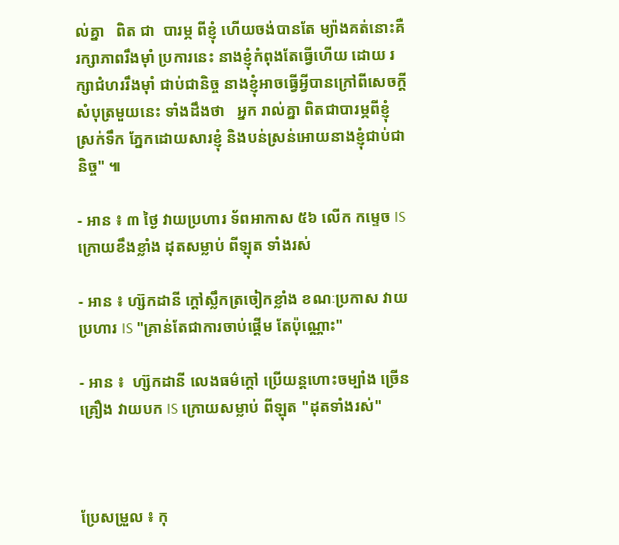ល់គ្នា   ពិត ជា  បារម្ភ ពីខ្ញុំ ហើយចង់បានតែ ម្យ៉ាងគត់នោះគឺ រក្សាភាពរឹងម៉ាំ ប្រការនេះ នាងខ្ញុំកំពុងតែធ្វើហើយ ដោយ រក្សាជំហររឹងម៉ាំ ជាប់ជានិច្ច នាងខ្ញុំអាចធ្វើអ្វីបានក្រៅពីសេចក្តីសំបុត្រមួយនេះ ទាំងដឹងថា   អ្នក រាល់គ្នា ពិតជាបារម្ភពីខ្ញុំ ស្រក់ទឹក ភ្នែកដោយសារខ្ញុំ និងបន់ស្រន់អោយនាងខ្ញុំជាប់ជានិច្ច" ៕

- អាន ៖ ៣ ថ្ងៃ វាយប្រហារ ទ័ពអាកាស ៥៦ លើក កម្ទេច IS ក្រោយខឹងខ្លាំង ដុតសម្លាប់ ពីឡុត ទាំងរស់

- អាន ៖ ហ្ស៊កដានី ក្តៅស្លឹកត្រចៀកខ្លាំង ខណៈប្រកាស វាយប្រហារ IS "គ្រាន់តែជាការចាប់ផ្តើម តែប៉ុណ្ណោះ"

- អាន ៖  ហ្ស៊កដានី លេងធម៌ក្តៅ ប្រើយន្តហោះចម្បាំង ច្រើនគ្រឿង វាយបក IS ក្រោយសម្លាប់ ពីឡុត "ដុតទាំងរស់"



ប្រែសម្រួល ៖ កុ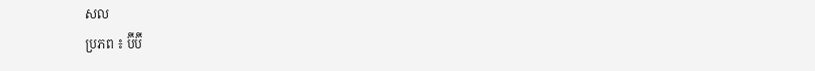សល
ប្រភព ៖ ប៊ីប៊ី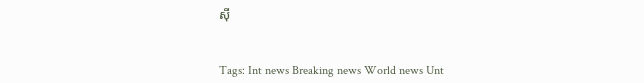ស៊ី


Tags: Int news Breaking news World news Unt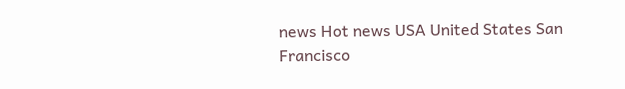news Hot news USA United States San Francisco